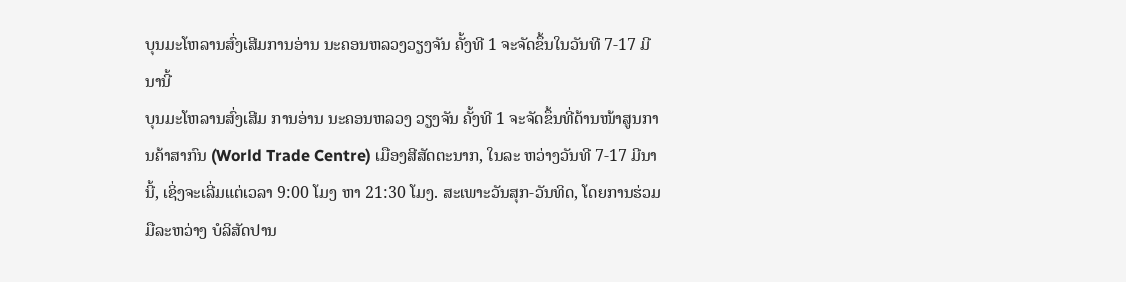ບຸນມະໂຫລານສົ່ງເສີມການອ່ານ ນະຄອນຫລວງວຽງຈັນ ຄັ້ງທີ 1 ຈະຈັດຂຶ້ນໃນວັນທີ 7-17 ມີນານີ້
ບຸນມະໂຫລານສົ່ງເສີມ ການອ່ານ ນະຄອນຫລວງ ວຽງຈັນ ຄັ້ງທີ 1 ຈະຈັດຂຶ້ນທີ່ດ້ານໜ້າສູນການຄ້າສາກົນ (World Trade Centre) ເມືອງສີສັດຕະນາກ, ໃນລະ ຫວ່າງວັນທີ 7-17 ມີນານີ້, ເຊິ່ງຈະເລີ່ມແຕ່ເວລາ 9:00 ໂມງ ຫາ 21:30 ໂມງ. ສະເພາະວັນສຸກ-ວັນທິດ, ໂດຍການຮ່ວມມືລະຫວ່າງ ບໍລິສັດປານ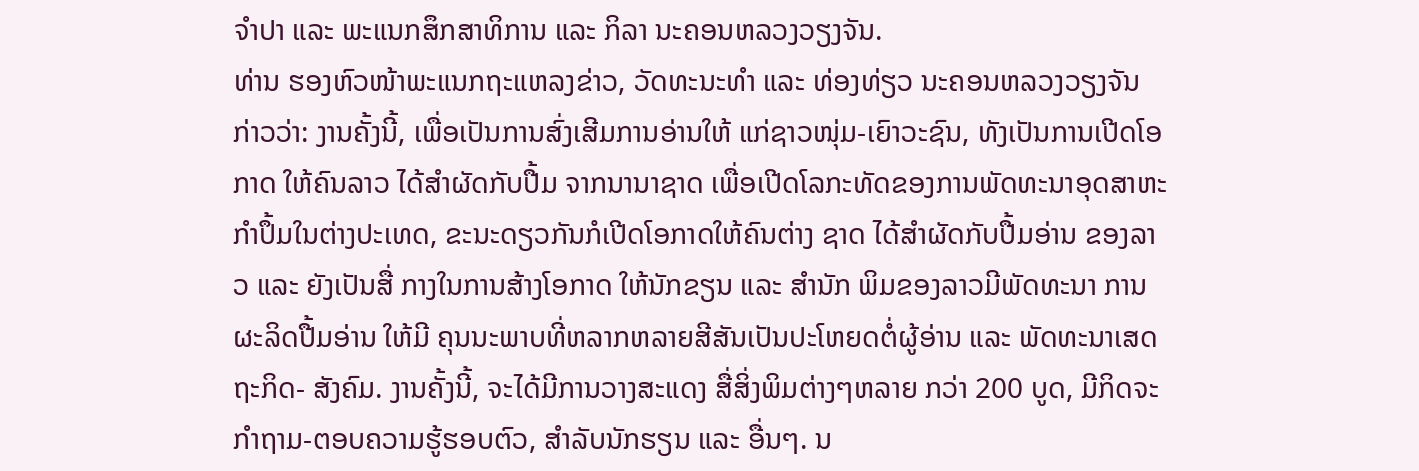ຈຳປາ ແລະ ພະແນກສຶກສາທິການ ແລະ ກິລາ ນະຄອນຫລວງວຽງຈັນ.
ທ່ານ ຮອງຫົວໜ້າພະແນກຖະແຫລງຂ່າວ, ວັດທະນະທໍາ ແລະ ທ່ອງທ່ຽວ ນະຄອນຫລວງວຽງຈັນ ກ່າວວ່າ: ງານຄັ້ງນີ້, ເພື່ອເປັນການສົ່ງເສີມການອ່ານໃຫ້ ແກ່ຊາວໜຸ່ມ-ເຍົາວະຊົນ, ທັງເປັນການເປີດໂອກາດ ໃຫ້ຄົນລາວ ໄດ້ສຳຜັດກັບປື້ມ ຈາກນານາຊາດ ເພື່ອເປີດໂລກະທັດຂອງການພັດທະນາອຸດສາຫະກຳປຶ້ມໃນຕ່າງປະເທດ, ຂະນະດຽວກັນກໍເປີດໂອກາດໃຫ້ຄົນຕ່າງ ຊາດ ໄດ້ສຳຜັດກັບປື້ມອ່ານ ຂອງລາວ ແລະ ຍັງເປັນສື່ ກາງໃນການສ້າງໂອກາດ ໃຫ້ນັກຂຽນ ແລະ ສຳນັກ ພິມຂອງລາວມີພັດທະນາ ການຜະລິດປື້ມອ່ານ ໃຫ້ມີ ຄຸນນະພາບທີ່ຫລາກຫລາຍສີສັນເປັນປະໂຫຍດຕໍ່ຜູ້ອ່ານ ແລະ ພັດທະນາເສດຖະກິດ- ສັງຄົມ. ງານຄັ້ງນີ້, ຈະໄດ້ມີການວາງສະແດງ ສື່ສິ່ງພິມຕ່າງໆຫລາຍ ກວ່າ 200 ບູດ, ມີກິດຈະກຳຖາມ-ຕອບຄວາມຮູ້ຮອບຕົວ, ສຳລັບນັກຮຽນ ແລະ ອື່ນໆ. ນ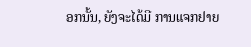ອກນັ້ນ, ຍັງຈະໄດ້ມີ ການແຈກຢາຍ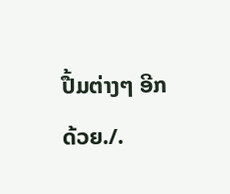ປື້ມຕ່າງໆ ອີກດ້ວຍ./.